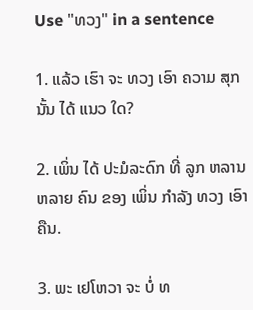Use "ທວງ" in a sentence

1. ແລ້ວ ເຮົາ ຈະ ທວງ ເອົາ ຄວາມ ສຸກ ນັ້ນ ໄດ້ ແນວ ໃດ?

2. ເພິ່ນ ໄດ້ ປະມໍລະດົກ ທີ່ ລູກ ຫລານ ຫລາຍ ຄົນ ຂອງ ເພິ່ນ ກໍາລັງ ທວງ ເອົາຄືນ.

3. ພະ ເຢໂຫວາ ຈະ ບໍ່ ທ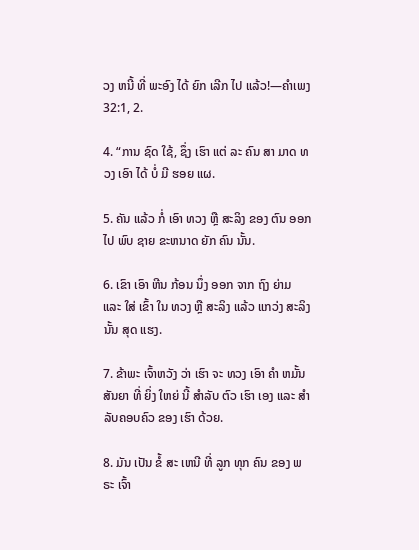ວງ ຫນີ້ ທີ່ ພະອົງ ໄດ້ ຍົກ ເລີກ ໄປ ແລ້ວ!—ຄໍາເພງ 32:1, 2.

4. “ການ ຊົດ ໃຊ້, ຊຶ່ງ ເຮົາ ແຕ່ ລະ ຄົນ ສາ ມາດ ທວງ ເອົາ ໄດ້ ບໍ່ ມີ ຮອຍ ແຜ.

5. ຄັນ ແລ້ວ ກໍ່ ເອົາ ທວງ ຫຼື ສະລິງ ຂອງ ຕົນ ອອກ ໄປ ພົບ ຊາຍ ຂະຫນາດ ຍັກ ຄົນ ນັ້ນ.

6. ເຂົາ ເອົາ ຫີນ ກ້ອນ ນຶ່ງ ອອກ ຈາກ ຖົງ ຍ່າມ ແລະ ໃສ່ ເຂົ້າ ໃນ ທວງ ຫຼື ສະລິງ ແລ້ວ ແກວ່ງ ສະລິງ ນັ້ນ ສຸດ ແຮງ.

7. ຂ້າພະ ເຈົ້າຫວັງ ວ່າ ເຮົາ ຈະ ທວງ ເອົາ ຄໍາ ຫມັ້ນສັນຍາ ທີ່ ຍິ່ງ ໃຫຍ່ ນີ້ ສໍາລັບ ຕົວ ເຮົາ ເອງ ແລະ ສໍາລັບຄອບຄົວ ຂອງ ເຮົາ ດ້ວຍ.

8. ມັນ ເປັນ ຂໍ້ ສະ ເຫນີ ທີ່ ລູກ ທຸກ ຄົນ ຂອງ ພຣະ ເຈົ້າ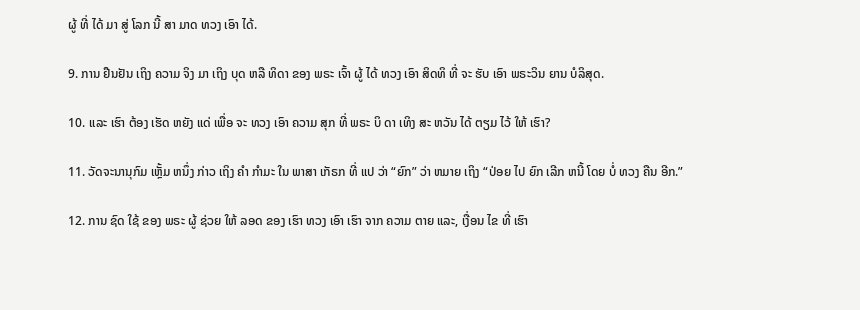ຜູ້ ທີ່ ໄດ້ ມາ ສູ່ ໂລກ ນີ້ ສາ ມາດ ທວງ ເອົາ ໄດ້.

9. ການ ຢືນຢັນ ເຖິງ ຄວາມ ຈິງ ມາ ເຖິງ ບຸດ ຫລື ທິດາ ຂອງ ພຣະ ເຈົ້າ ຜູ້ ໄດ້ ທວງ ເອົາ ສິດທິ ທີ່ ຈະ ຮັບ ເອົາ ພຣະວິນ ຍານ ບໍລິສຸດ.

10. ແລະ ເຮົາ ຕ້ອງ ເຮັດ ຫຍັງ ແດ່ ເພື່ອ ຈະ ທວງ ເອົາ ຄວາມ ສຸກ ທີ່ ພຣະ ບິ ດາ ເທິງ ສະ ຫວັນ ໄດ້ ຕຽມ ໄວ້ ໃຫ້ ເຮົາ?

11. ວັດຈະນານຸກົມ ເຫຼັ້ມ ຫນຶ່ງ ກ່າວ ເຖິງ ຄໍາ ກໍາມະ ໃນ ພາສາ ເກັຣກ ທີ່ ແປ ວ່າ “ຍົກ” ວ່າ ຫມາຍ ເຖິງ “ປ່ອຍ ໄປ ຍົກ ເລີກ ຫນີ້ ໂດຍ ບໍ່ ທວງ ຄືນ ອີກ.”

12. ການ ຊົດ ໃຊ້ ຂອງ ພຣະ ຜູ້ ຊ່ວຍ ໃຫ້ ລອດ ຂອງ ເຮົາ ທວງ ເອົາ ເຮົາ ຈາກ ຄວາມ ຕາຍ ແລະ, ເງື່ອນ ໄຂ ທີ່ ເຮົາ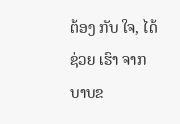ຕ້ອງ ກັບ ໃຈ, ໄດ້ ຊ່ວຍ ເຮົາ ຈາກ ບາບຂ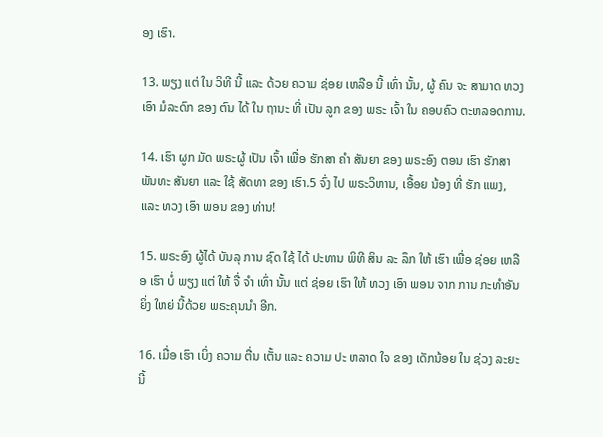ອງ ເຮົາ.

13. ພຽງ ແຕ່ ໃນ ວິທີ ນີ້ ແລະ ດ້ວຍ ຄວາມ ຊ່ອຍ ເຫລືອ ນີ້ ເທົ່າ ນັ້ນ, ຜູ້ ຄົນ ຈະ ສາມາດ ທວງ ເອົາ ມໍລະດົກ ຂອງ ຕົນ ໄດ້ ໃນ ຖານະ ທີ່ ເປັນ ລູກ ຂອງ ພຣະ ເຈົ້າ ໃນ ຄອບຄົວ ຕະຫລອດການ.

14. ເຮົາ ຜູກ ມັດ ພຣະຜູ້ ເປັນ ເຈົ້າ ເພື່ອ ຮັກສາ ຄໍາ ສັນຍາ ຂອງ ພຣະອົງ ຕອນ ເຮົາ ຮັກສາ ພັນທະ ສັນຍາ ແລະ ໃຊ້ ສັດທາ ຂອງ ເຮົາ.5 ຈົ່ງ ໄປ ພຣະວິຫານ, ເອື້ອຍ ນ້ອງ ທີ່ ຮັກ ແພງ, ແລະ ທວງ ເອົາ ພອນ ຂອງ ທ່ານ!

15. ພຣະອົງ ຜູ້ໄດ້ ບັນລຸ ການ ຊົດ ໃຊ້ ໄດ້ ປະທານ ພິທີ ສິນ ລະ ລຶກ ໃຫ້ ເຮົາ ເພື່ອ ຊ່ອຍ ເຫລືອ ເຮົາ ບໍ່ ພຽງ ແຕ່ ໃຫ້ ຈື່ ຈໍາ ເທົ່າ ນັ້ນ ແຕ່ ຊ່ອຍ ເຮົາ ໃຫ້ ທວງ ເອົາ ພອນ ຈາກ ການ ກະທໍາອັນ ຍິ່ງ ໃຫຍ່ ນີ້ດ້ວຍ ພຣະຄຸນນໍາ ອີກ.

16. ເມື່ອ ເຮົາ ເບິ່ງ ຄວາມ ຕື່ນ ເຕັ້ນ ແລະ ຄວາມ ປະ ຫລາດ ໃຈ ຂອງ ເດັກນ້ອຍ ໃນ ຊ່ວງ ລະຍະ ນີ້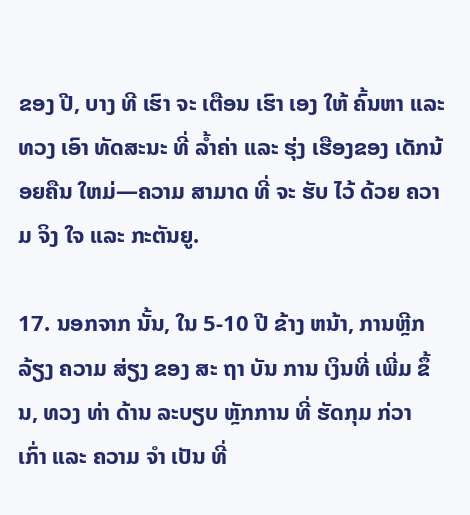ຂອງ ປີ, ບາງ ທີ ເຮົາ ຈະ ເຕືອນ ເຮົາ ເອງ ໃຫ້ ຄົ້ນຫາ ແລະ ທວງ ເອົາ ທັດສະນະ ທີ່ ລ້ຳຄ່າ ແລະ ຮຸ່ງ ເຮືອງຂອງ ເດັກນ້ອຍຄືນ ໃຫມ່—ຄວາມ ສາມາດ ທີ່ ຈະ ຮັບ ໄວ້ ດ້ວຍ ຄວາມ ຈິງ ໃຈ ແລະ ກະຕັນຍູ.

17. ນອກຈາກ ນັ້ນ, ໃນ 5-10 ປີ ຂ້າງ ຫນ້າ, ການຫຼີກ ລ້ຽງ ຄວາມ ສ່ຽງ ຂອງ ສະ ຖາ ບັນ ການ ເງິນທີ່ ເພີ່ມ ຂຶ້ນ, ທວງ ທ່າ ດ້ານ ລະບຽບ ຫຼັກການ ທີ່ ຮັດກຸມ ກ່ວາ ເກົ່າ ແລະ ຄວາມ ຈໍາ ເປັນ ທີ່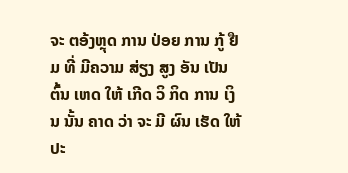ຈະ ຕອ້ງຫຼຸດ ການ ປ່ອຍ ການ ກູ້ ຢືມ ທີ່ ມີຄວາມ ສ່ຽງ ສູງ ອັນ ເປັນຕົ້ນ ເຫດ ໃຫ້ ເກີດ ວິ ກິດ ການ ເງິນ ນັ້ນ ຄາດ ວ່າ ຈະ ມີ ຜົນ ເຮັດ ໃຫ້ ປະ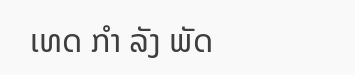ເທດ ກໍາ ລັງ ພັດ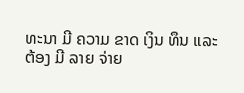ທະນາ ມີ ຄວາມ ຂາດ ເງິນ ທຶນ ແລະ ຕ້ອງ ມີ ລາຍ ຈ່າຍ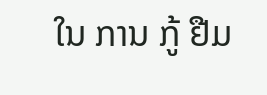ໃນ ການ ກູ້ ຢືມ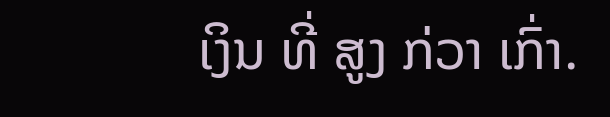ເງິນ ທີ່ ສູງ ກ່ວາ ເກົ່າ.